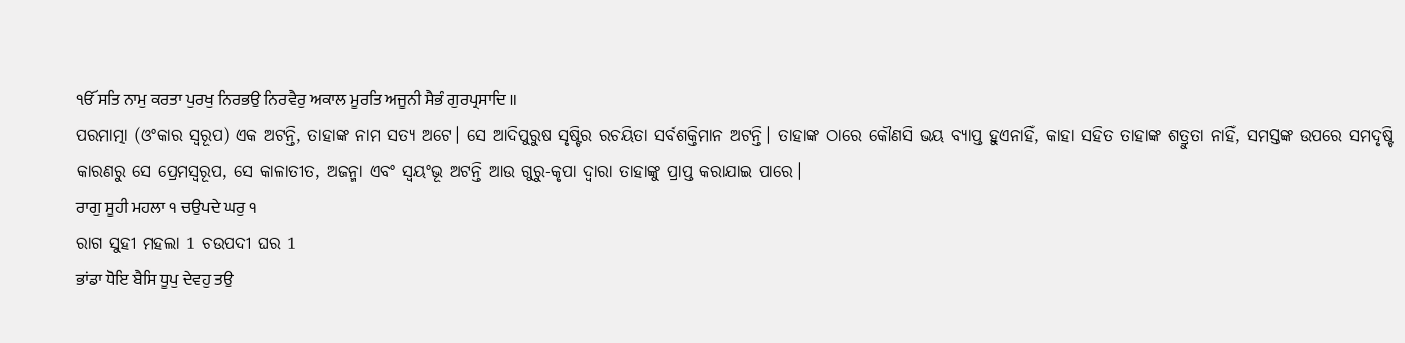ੴ ਸਤਿ ਨਾਮੁ ਕਰਤਾ ਪੁਰਖੁ ਨਿਰਭਉ ਨਿਰਵੈਰੁ ਅਕਾਲ ਮੂਰਤਿ ਅਜੂਨੀ ਸੈਭੰ ਗੁਰਪ੍ਰਸਾਦਿ ॥
ପରମାତ୍ମା (ଓଂକାର ସ୍ୱରୂପ) ଏକ ଅଟନ୍ତି, ତାହାଙ୍କ ନାମ ସତ୍ୟ ଅଟେ। ସେ ଆଦିପୁରୁଷ ସୃଷ୍ଟିର ରଚୟିତା ସର୍ବଶକ୍ତିମାନ ଅଟନ୍ତି। ତାହାଙ୍କ ଠାରେ କୌଣସି ଭୟ ବ୍ୟାପ୍ତ ହୁଏନାହିଁ, କାହା ସହିତ ତାହାଙ୍କ ଶତ୍ରୁତା ନାହିଁ, ସମସ୍ତଙ୍କ ଉପରେ ସମଦୃଷ୍ଟି କାରଣରୁ ସେ ପ୍ରେମସ୍ଵରୂପ, ସେ କାଳାତୀତ, ଅଜନ୍ମା ଏବଂ ସ୍ଵୟଂଭୂ ଅଟନ୍ତି ଆଉ ଗୁରୁ-କୃପା ଦ୍ଵାରା ତାହାଙ୍କୁ ପ୍ରାପ୍ତ କରାଯାଇ ପାରେ।
ਰਾਗੁ ਸੂਹੀ ਮਹਲਾ ੧ ਚਉਪਦੇ ਘਰੁ ੧
ରାଗ ସୁହୀ ମହଲା 1 ଚଉପଦୀ ଘର 1
ਭਾਂਡਾ ਧੋਇ ਬੈਸਿ ਧੂਪੁ ਦੇਵਹੁ ਤਉ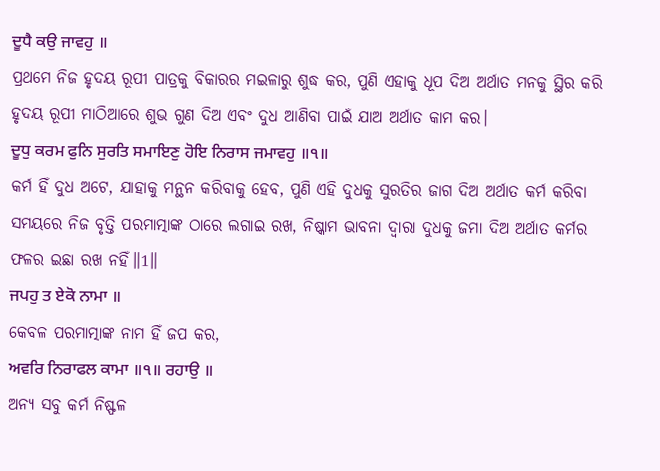ਦੂਧੈ ਕਉ ਜਾਵਹੁ ॥
ପ୍ରଥମେ ନିଜ ହୃଦୟ ରୂପୀ ପାତ୍ରକୁ ବିକାରର ମଇଳାରୁ ଶୁଦ୍ଧ କର, ପୁଣି ଏହାକୁ ଧୂପ ଦିଅ ଅର୍ଥାତ ମନକୁ ସ୍ଥିର କରି ହୃଦୟ ରୂପୀ ମାଠିଆରେ ଶୁଭ ଗୁଣ ଦିଅ ଏବଂ ଦୁଧ ଆଣିବା ପାଇଁ ଯାଅ ଅର୍ଥାତ କାମ କର।
ਦੂਧੁ ਕਰਮ ਫੁਨਿ ਸੁਰਤਿ ਸਮਾਇਣੁ ਹੋਇ ਨਿਰਾਸ ਜਮਾਵਹੁ ॥੧॥
କର୍ମ ହିଁ ଦୁଧ ଅଟେ, ଯାହାକୁ ମନ୍ଥନ କରିବାକୁ ହେବ, ପୁଣି ଏହି ଦୁଧକୁ ସୁରତିର ଜାଗ ଦିଅ ଅର୍ଥାତ କର୍ମ କରିବା ସମୟରେ ନିଜ ବୃତ୍ତି ପରମାତ୍ମାଙ୍କ ଠାରେ ଲଗାଇ ରଖ, ନିଷ୍କାମ ଭାବନା ଦ୍ଵାରା ଦୁଧକୁ ଜମା ଦିଅ ଅର୍ଥାତ କର୍ମର ଫଳର ଇଛା ରଖ ନହିଁ॥1॥
ਜਪਹੁ ਤ ਏਕੋ ਨਾਮਾ ॥
କେବଳ ପରମାତ୍ମାଙ୍କ ନାମ ହିଁ ଜପ କର,
ਅਵਰਿ ਨਿਰਾਫਲ ਕਾਮਾ ॥੧॥ ਰਹਾਉ ॥
ଅନ୍ୟ ସବୁ କର୍ମ ନିଷ୍ଫଳ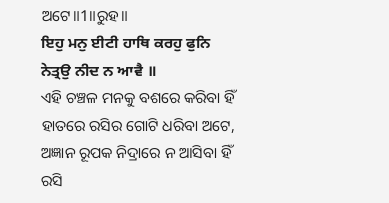ଅଟେ॥1॥ରୁହ॥
ਇਹੁ ਮਨੁ ਈਟੀ ਹਾਥਿ ਕਰਹੁ ਫੁਨਿ ਨੇਤ੍ਰਉ ਨੀਦ ਨ ਆਵੈ ॥
ଏହି ଚଞ୍ଚଳ ମନକୁ ବଶରେ କରିବା ହିଁ ହାତରେ ରସିର ଗୋଟି ଧରିବା ଅଟେ, ଅଜ୍ଞାନ ରୂପକ ନିଦ୍ରାରେ ନ ଆସିବା ହିଁ ରସି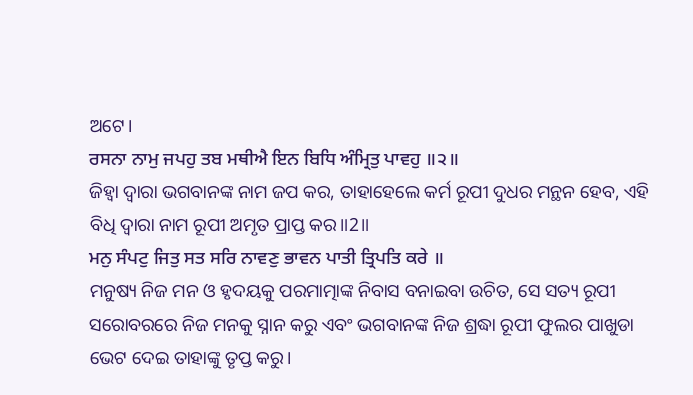ଅଟେ।
ਰਸਨਾ ਨਾਮੁ ਜਪਹੁ ਤਬ ਮਥੀਐ ਇਨ ਬਿਧਿ ਅੰਮ੍ਰਿਤੁ ਪਾਵਹੁ ॥੨॥
ଜିହ୍ଵା ଦ୍ଵାରା ଭଗବାନଙ୍କ ନାମ ଜପ କର, ତାହାହେଲେ କର୍ମ ରୂପୀ ଦୁଧର ମନ୍ଥନ ହେବ, ଏହି ବିଧି ଦ୍ଵାରା ନାମ ରୂପୀ ଅମୃତ ପ୍ରାପ୍ତ କର॥2॥
ਮਨੁ ਸੰਪਟੁ ਜਿਤੁ ਸਤ ਸਰਿ ਨਾਵਣੁ ਭਾਵਨ ਪਾਤੀ ਤ੍ਰਿਪਤਿ ਕਰੇ ॥
ମନୁଷ୍ୟ ନିଜ ମନ ଓ ହୃଦୟକୁ ପରମାତ୍ମାଙ୍କ ନିବାସ ବନାଇବା ଉଚିତ, ସେ ସତ୍ୟ ରୂପୀ ସରୋବରରେ ନିଜ ମନକୁ ସ୍ନାନ କରୁ ଏବଂ ଭଗବାନଙ୍କ ନିଜ ଶ୍ରଦ୍ଧା ରୂପୀ ଫୁଲର ପାଖୁଡା ଭେଟ ଦେଇ ତାହାଙ୍କୁ ତୃପ୍ତ କରୁ।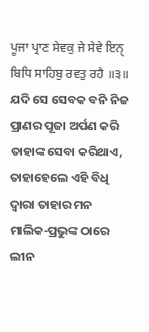ਪੂਜਾ ਪ੍ਰਾਣ ਸੇਵਕੁ ਜੇ ਸੇਵੇ ਇਨੑ ਬਿਧਿ ਸਾਹਿਬੁ ਰਵਤੁ ਰਹੈ ॥੩॥
ଯଦି ସେ ସେବକ ବନି ନିଜ ପ୍ରାଣର ପୂଜା ଅର୍ପଣ କରି ତାହାଙ୍କ ସେବା କରିଥାଏ, ତାହାହେଲେ ଏହି ବିଧି ଦ୍ଵାରା ତାହାର ମନ ମାଲିକ-ପ୍ରଭୁଙ୍କ ଠାରେ ଲୀନ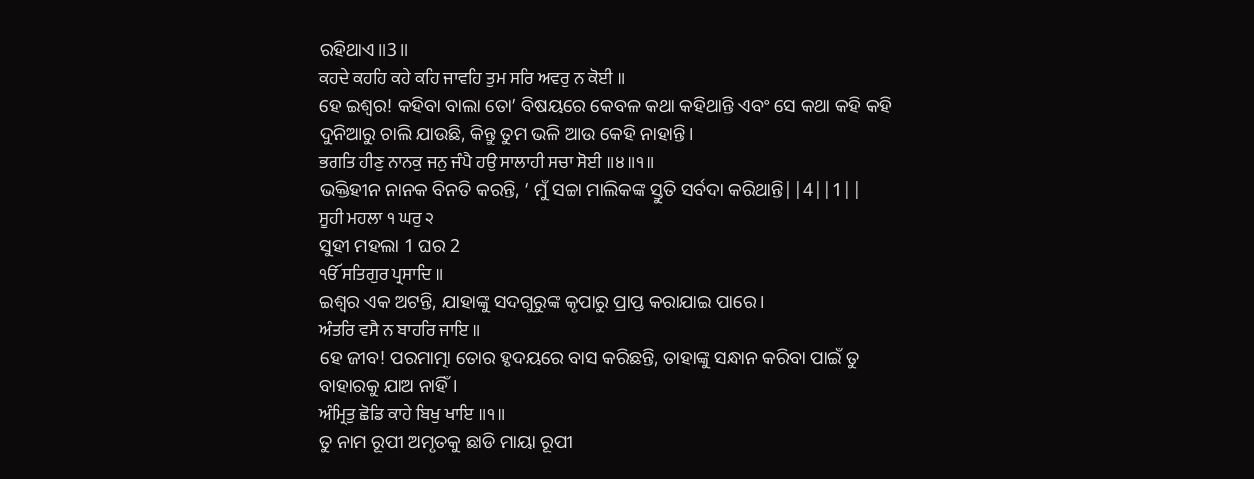ରହିଥାଏ॥3॥
ਕਹਦੇ ਕਹਹਿ ਕਹੇ ਕਹਿ ਜਾਵਹਿ ਤੁਮ ਸਰਿ ਅਵਰੁ ਨ ਕੋਈ ॥
ହେ ଇଶ୍ଵର! କହିବା ବାଲା ତୋ’ ବିଷୟରେ କେବଳ କଥା କହିଥାନ୍ତି ଏବଂ ସେ କଥା କହି କହି ଦୁନିଆରୁ ଚାଲି ଯାଉଛି, କିନ୍ତୁ ତୁମ ଭଳି ଆଉ କେହି ନାହାନ୍ତି।
ਭਗਤਿ ਹੀਣੁ ਨਾਨਕੁ ਜਨੁ ਜੰਪੈ ਹਉ ਸਾਲਾਹੀ ਸਚਾ ਸੋਈ ॥੪॥੧॥
ଭକ୍ତିହୀନ ନାନକ ବିନତି କରନ୍ତି, ‘ ମୁଁ ସଚ୍ଚା ମାଲିକଙ୍କ ସ୍ତୁତି ସର୍ବଦା କରିଥାନ୍ତି||4||1||
ਸੂਹੀ ਮਹਲਾ ੧ ਘਰੁ ੨
ସୁହୀ ମହଲା 1 ଘର 2
ੴ ਸਤਿਗੁਰ ਪ੍ਰਸਾਦਿ ॥
ଇଶ୍ଵର ଏକ ଅଟନ୍ତି, ଯାହାଙ୍କୁ ସଦଗୁରୁଙ୍କ କୃପାରୁ ପ୍ରାପ୍ତ କରାଯାଇ ପାରେ।
ਅੰਤਰਿ ਵਸੈ ਨ ਬਾਹਰਿ ਜਾਇ ॥
ହେ ଜୀବ! ପରମାତ୍ମା ତୋର ହୃଦୟରେ ବାସ କରିଛନ୍ତି, ତାହାଙ୍କୁ ସନ୍ଧାନ କରିବା ପାଇଁ ତୁ ବାହାରକୁ ଯାଅ ନାହିଁ।
ਅੰਮ੍ਰਿਤੁ ਛੋਡਿ ਕਾਹੇ ਬਿਖੁ ਖਾਇ ॥੧॥
ତୁ ନାମ ରୂପୀ ଅମୃତକୁ ଛାଡି ମାୟା ରୂପୀ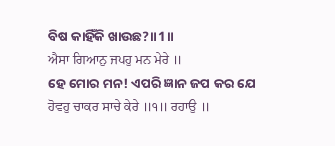ବିଷ କାହିଁକି ଖାଉଛ?॥1॥
ਐਸਾ ਗਿਆਨੁ ਜਪਹੁ ਮਨ ਮੇਰੇ ॥
ହେ ମୋର ମନ! ଏପରି ଜ୍ଞାନ ଜପ କର ଯେ
ਹੋਵਹੁ ਚਾਕਰ ਸਾਚੇ ਕੇਰੇ ॥੧॥ ਰਹਾਉ ॥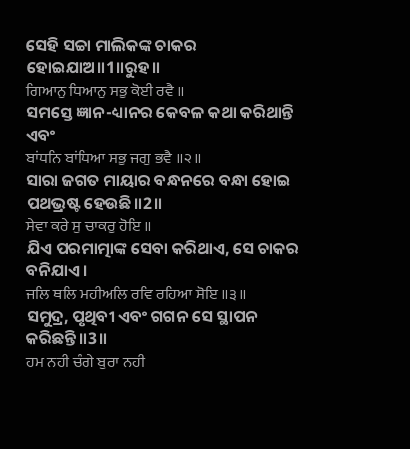ସେହି ସଚ୍ଚା ମାଲିକଙ୍କ ଚାକର ହୋଇଯାଅ॥1॥ରୁହ॥
ਗਿਆਨੁ ਧਿਆਨੁ ਸਭੁ ਕੋਈ ਰਵੈ ॥
ସମସ୍ତେ ଜ୍ଞାନ-ଧ୍ୟାନର କେବଳ କଥା କରିଥାନ୍ତି ଏବଂ
ਬਾਂਧਨਿ ਬਾਂਧਿਆ ਸਭੁ ਜਗੁ ਭਵੈ ॥੨॥
ସାରା ଜଗତ ମାୟାର ବନ୍ଧନରେ ବନ୍ଧା ହୋଇ ପଥଭ୍ରଷ୍ଟ ହେଉଛି॥2॥
ਸੇਵਾ ਕਰੇ ਸੁ ਚਾਕਰੁ ਹੋਇ ॥
ଯିଏ ପରମାତ୍ମାଙ୍କ ସେବା କରିଥାଏ, ସେ ଚାକର ବନିଯାଏ।
ਜਲਿ ਥਲਿ ਮਹੀਅਲਿ ਰਵਿ ਰਹਿਆ ਸੋਇ ॥੩॥
ସମୁଦ୍ର, ପୃଥିବୀ ଏବଂ ଗଗନ ସେ ସ୍ଥାପନ କରିଛନ୍ତି॥3॥
ਹਮ ਨਹੀ ਚੰਗੇ ਬੁਰਾ ਨਹੀ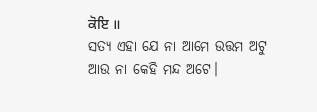ਕੋਇ ॥
ସତ୍ୟ ଏହା ଯେ ନା ଆମେ ଉତ୍ତମ ଅଟୁ ଆଉ ନା କେହି ମନ୍ଦ ଅଟେ।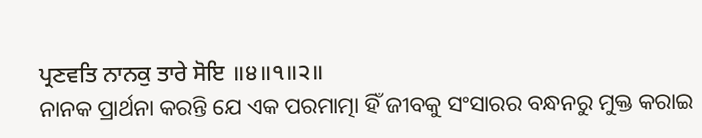ਪ੍ਰਣਵਤਿ ਨਾਨਕੁ ਤਾਰੇ ਸੋਇ ॥੪॥੧॥੨॥
ନାନକ ପ୍ରାର୍ଥନା କରନ୍ତି ଯେ ଏକ ପରମାତ୍ମା ହିଁ ଜୀବକୁ ସଂସାରର ବନ୍ଧନରୁ ମୁକ୍ତ କରାଇ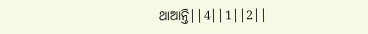ଥାଆନ୍ତି||4||1||2||